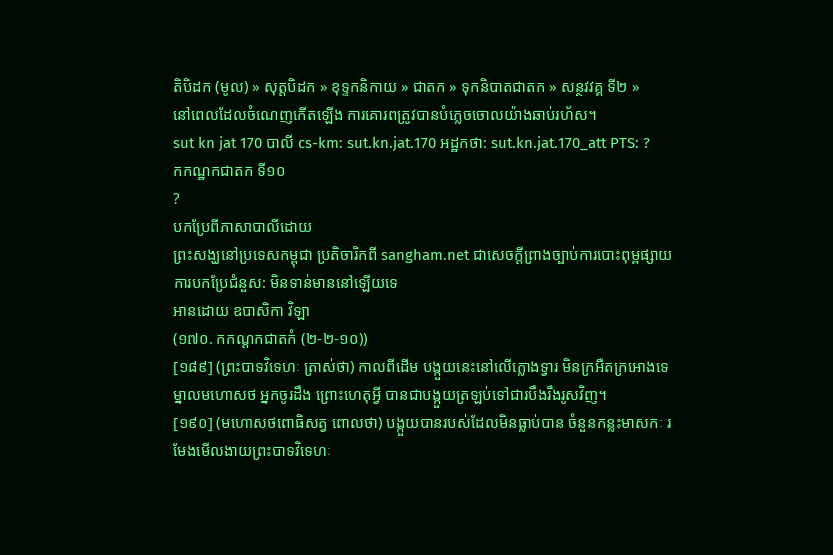តិបិដក (មូល) » សុត្តបិដក » ខុទ្ទកនិកាយ » ជាតក » ទុកនិបាតជាតក » សន្ថវវគ្គ ទី២ »
នៅពេលដែលចំណេញកើតឡើង ការគោរពត្រូវបានបំភ្លេចចោលយ៉ាងឆាប់រហ័ស។
sut kn jat 170 បាលី cs-km: sut.kn.jat.170 អដ្ឋកថា: sut.kn.jat.170_att PTS: ?
កកណ្ឋកជាតក ទី១០
?
បកប្រែពីភាសាបាលីដោយ
ព្រះសង្ឃនៅប្រទេសកម្ពុជា ប្រតិចារិកពី sangham.net ជាសេចក្តីព្រាងច្បាប់ការបោះពុម្ពផ្សាយ
ការបកប្រែជំនួស: មិនទាន់មាននៅឡើយទេ
អានដោយ ឧបាសិកា វិឡា
(១៧០. កកណ្ដកជាតកំ (២-២-១០))
[១៨៩] (ព្រះបាទវិទេហៈ ត្រាស់ថា) កាលពីដើម បង្កួយនេះនៅលើក្លោងទ្វារ មិនក្រអឺតក្រអោងទេ ម្នាលមហោសថ អ្នកចូរដឹង ព្រោះហេតុអ្វី បានជាបង្កួយត្រឡប់ទៅជារបឹងរឹងរូសវិញ។
[១៩០] (មហោសថពោធិសត្វ ពោលថា) បង្កួយបានរបស់ដែលមិនធ្លាប់បាន ចំនួនកន្លះមាសកៈ រមែងមើលងាយព្រះបាទវិទេហៈ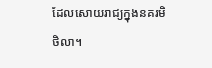ដែលសោយរាជ្យក្នុងនគរមិថិលា។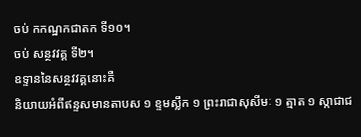ចប់ កកណ្ឋកជាតក ទី១០។
ចប់ សន្ថវវគ្គ ទី២។
ឧទ្ទាននៃសន្ថវវគ្គនោះគឺ
និយាយអំពីឥន្ទសមានតាបស ១ ខ្ទមស្លឹក ១ ព្រះរាជាសុសីមៈ ១ ត្មាត ១ ស្កាជាជ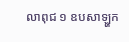លាពុជ ១ ឧបសាឡ្ហក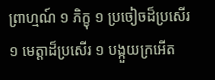ព្រាហ្មណ៍ ១ ភិក្ខុ ១ ប្រចៀចដ៏ប្រសើរ ១ មេត្តាដ៏ប្រសើរ ១ បង្កួយក្រអើត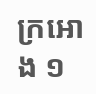ក្រអោង ១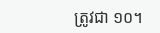ត្រូវជា ១០។